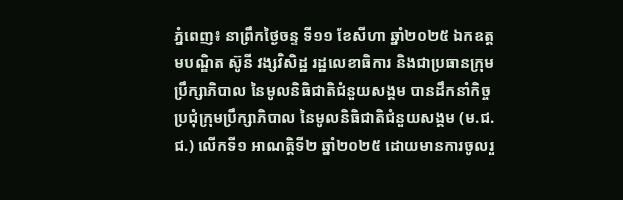ភ្នំពេញ៖ នាព្រឹកថ្ងៃចន្ទ ទី១១ ខែសីហា ឆ្នាំ២០២៥ ឯកឧត្តមបណ្ឌិត ស៊ូនី វង្សវិសិដ្ឋ រដ្ឋលេខាធិការ និងជាប្រធានក្រុមប្រឹក្សាភិបាល នៃមូលនិធិជាតិជំនួយសង្គម បានដឹកនាំកិច្ចប្រជុំក្រុមប្រឹក្សាភិបាល នៃមូលនិធិជាតិជំនួយសង្គម (ម.ជ.ជ.) លើកទី១ អាណត្តិទី២ ឆ្នាំ២០២៥ ដោយមានការចូលរួ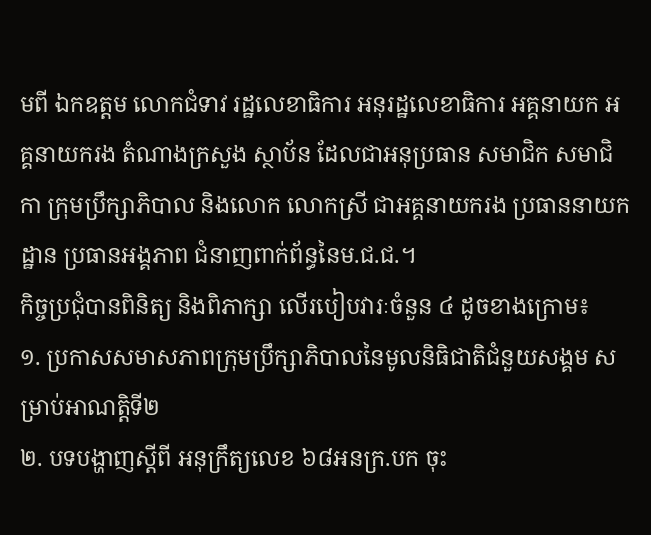មពី ឯកឧត្តម លោកជំទាវ រដ្ឋលេខាធិការ អនុរដ្ឋលេខាធិការ អគ្គនាយក អគ្គនាយករង តំណាងក្រសួង ស្ថាប័ន ដែលជាអនុប្រធាន សមាជិក សមាជិកា ក្រុមប្រឹក្សាភិបាល និងលោក លោកស្រី ជាអគ្គនាយករង ប្រធាននាយកដ្ឋាន ប្រធានអង្គភាព ជំនាញពាក់ព័ន្ធនៃម.ជ.ជ.។
កិច្ចប្រជុំបានពិនិត្យ និងពិភាក្សា លើរបៀបវារៈចំនួន ៤ ដូចខាងក្រោម៖
១. ប្រកាសសមាសភាពក្រុមប្រឹក្សាភិបាលនៃមូលនិធិជាតិជំនួយសង្គម សម្រាប់អាណត្តិទី២
២. បទបង្ហាញស្តីពី អនុក្រឹត្យលេខ ៦៨អនក្រ.បក ចុះ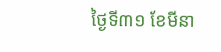ថ្ងៃទី៣១ ខែមីនា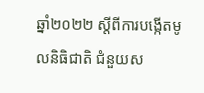ឆ្នាំ២០២២ ស្តីពីការបង្កើតមូលនិធិជាតិ ជំនួយស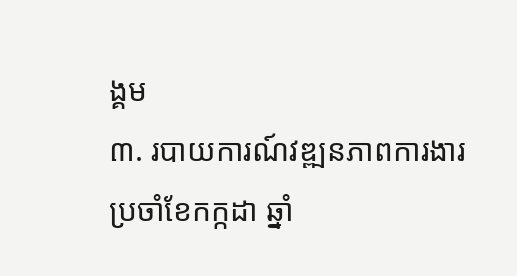ង្គម
៣. របាយការណ៍វឌ្ឍនភាពការងារប្រចាំខែកក្កដា ឆ្នាំ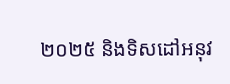២០២៥ និងទិសដៅអនុវ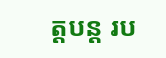ត្តបន្ត រប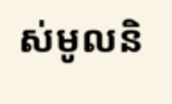ស់មូលនិ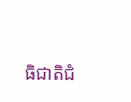ធិជាតិជំ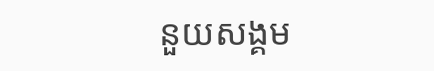នួយសង្គម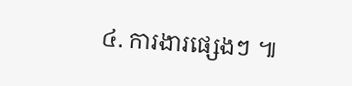៤. ការងារផ្សេងៗ ៕